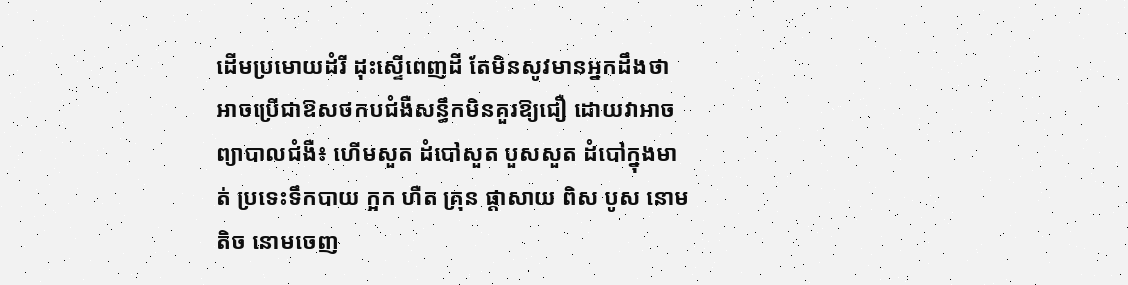ដើមប្រមោយដំរី ដុះស្ទើពេញដី តែមិនសូវមានអ្នកដឹងថាអាចប្រើជាឱសថកបជំងឺសន្ធឹកមិនគួរឱ្យជឿ ដោយវាអាចព្យាបាលជំងឺ៖ ហើមសួត ដំបៅសួត បួសសួត ដំបៅក្នុងមាត់ ប្រទេះទឹកបាយ ក្អក ហឺត គ្រុន ផ្តាសាយ ពិស បូស នោមតិច នោមចេញ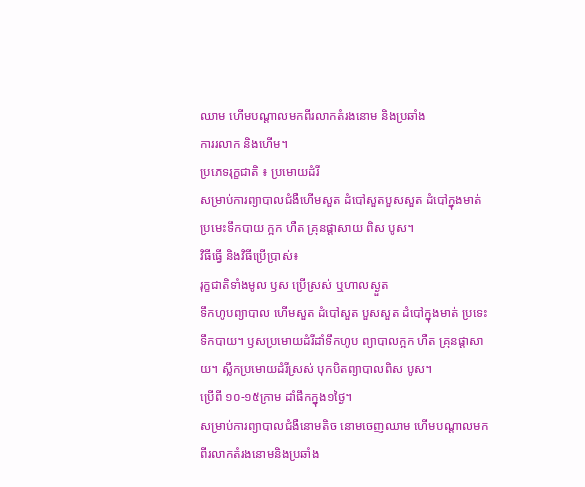ឈាម ហើមបណ្តាលមកពីរលាកតំរងនោម និងប្រឆាំង
ការរលាក និងហើម។
ប្រភេទរុក្ខជាតិ ៖ ប្រមោយដំរី
សម្រាប់ការព្យាបាលជំងឺហើមសួត ដំបៅសួតបួសសួត ដំបៅក្នុងមាត់ ប្រមេះទឹកបាយ ក្អក ហឺត គ្រុនផ្តាសាយ ពិស បូស។
វិធីធ្វើ និងវិធីប្រើប្រាស់៖
រុក្ខជាតិទាំងមូល ឫស ប្រើស្រស់ ឬហាលស្ងួត
ទឹកហូបព្យាបាល ហើមសួត ដំបៅសួត បួសសួត ដំបៅក្នុងមាត់ ប្រទេះទឹកបាយ។ ឫសប្រមោយដំរីដាំទឹកហូប ព្យាបាលក្អក ហឺត គ្រុនផ្តាសាយ។ ស្លឹកប្រមោយដំរីស្រស់ បុកបិតព្យាបាលពិស បូស។
ប្រើពី ១០-១៥ក្រាម ដាំផឹកក្នុង១ថ្ងៃ។
សម្រាប់ការព្យាបាលជំងឺនោមតិច នោមចេញឈាម ហើមបណ្តាលមកពីរលាកតំរងនោមនិងប្រឆាំង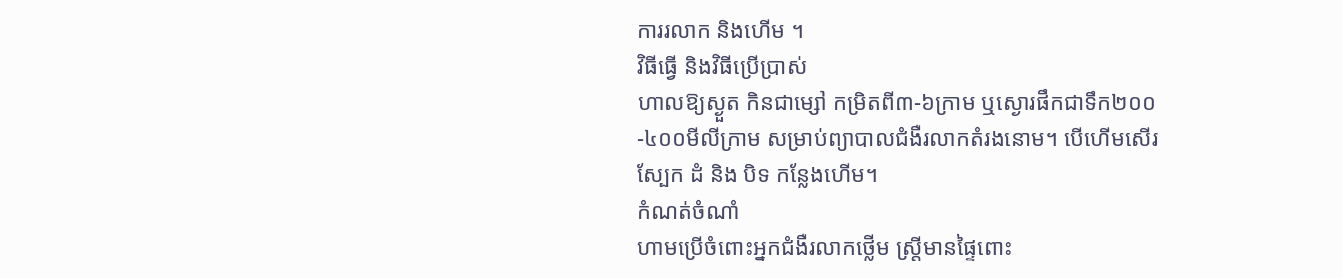ការរលាក និងហើម ។
វិធីធ្វើ និងវិធីប្រើប្រាស់
ហាលឱ្យស្ងួត កិនជាម្សៅ កម្រិតពី៣-៦ក្រាម ឬស្ងោរផឹកជាទឹក២០០-៤០០មីលីក្រាម សម្រាប់ព្យាបាលជំងឺរលាកតំរងនោម។ បើហើមសើរស្បែក ដំ និង បិទ កន្លែងហើម។
កំណត់ចំណាំ
ហាមប្រើចំពោះអ្នកជំងឺរលាកថ្លើម ស្ត្រីមានផ្ទៃពោះ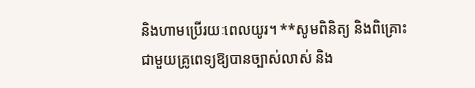និងហាមប្រើរយៈពេលយូរ។ **សូមពិនិត្យ និងពិគ្រោះជាមួយគ្រូពេទ្យឱ្យបានច្បាស់លាស់ និង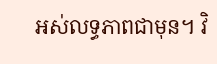អស់លទ្ធភាពជាមុន។ វិ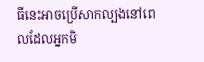ធីនេះអាចប្រើសាកល្បងនៅពេលដែលអ្នកមិ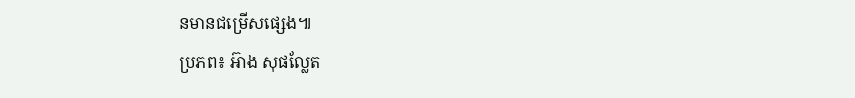នមានជម្រើសផ្សេង៕
ប្រភព៖ អ៊ាង សុផល្លែត